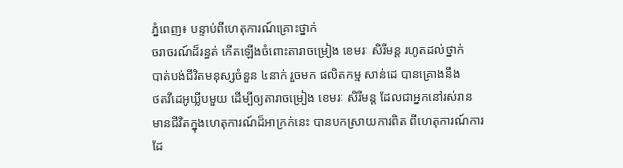ភ្នំពេញ៖ បន្ទាប់ពីហេតុការណ៍គ្រោះថ្នាក់
ចរាចរណ៍ដ៏រន្ធត់ កើតឡើងចំពោះតារាចម្រៀង ខេមរៈ សិរីមន្ត រហូតដល់ថ្នាក់
បាត់បង់ជីវិតមនុស្សចំនួន ៤នាក់ រួចមក ផលិតកម្ម សាន់ដេ បានគ្រោងនឹង
ថតវីដេអូឃ្លីបមួយ ដើម្បីឲ្យតារាចម្រៀង ខេមរៈ សិរីមន្ត ដែលជាអ្នកនៅរស់រាន
មានជីវិតក្នុងហេតុការណ៍ដ៏អាក្រក់នេះ បានបកស្រាយការពិត ពីហេតុការណ៍ការ
ដែ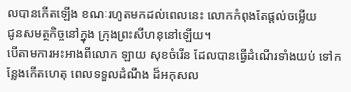លបានកើតឡើង ខណៈរហូតមកដល់ពេលនេះ លោកកំពុងតែផ្ដល់ចម្លើយ
ជូនសមត្ថកិច្ចនៅក្នុង ក្រុងព្រះសីហនុនៅឡើយ។
បើតាមការអះអាងពីលោក ឡាយ សុខចំរើន ដែលបានធ្វើដំណើរទាំងយប់ ទៅកន្លែងកើតហេតុ ពេលទទួលដំណឹង ដ៏អកុសល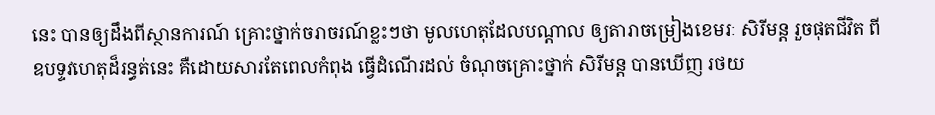នេះ បានឲ្យដឹងពីស្ថានការណ៍ គ្រោះថ្នាក់ចរាចរណ៍ខ្លះៗថា មូលហេតុដែលបណ្ដាល ឲ្យតារាចម្រៀងខេមរៈ សិរីមន្ត រួចផុតជីវិត ពីឧបទ្ទវហេតុដ៏រន្ធត់នេះ គឺដោយសារតែពេលកំពុង ធ្វើដំណើរដល់ ចំណុចគ្រោះថ្នាក់ សិរីមន្ត បានឃើញ រថយ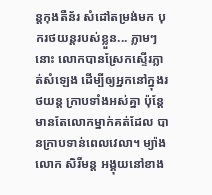ន្តកុងតឺន័រ សំដៅតម្រង់មក បុករថយន្តរបស់ខ្លួន... ភ្លាមៗនោះ លោកបានស្រែកស្ទើរភ្លាត់សំឡេង ដើម្បីឲ្យអ្នកនៅក្នុងរថយន្ត ក្រាបទាំងអស់គ្នា ប៉ុន្តែមានតែលោកម្នាក់គត់ដែល បានក្រាបទាន់ពេលវេលា។ ម្យ៉ាងលោក សិរីមន្ត អង្គុយនៅខាង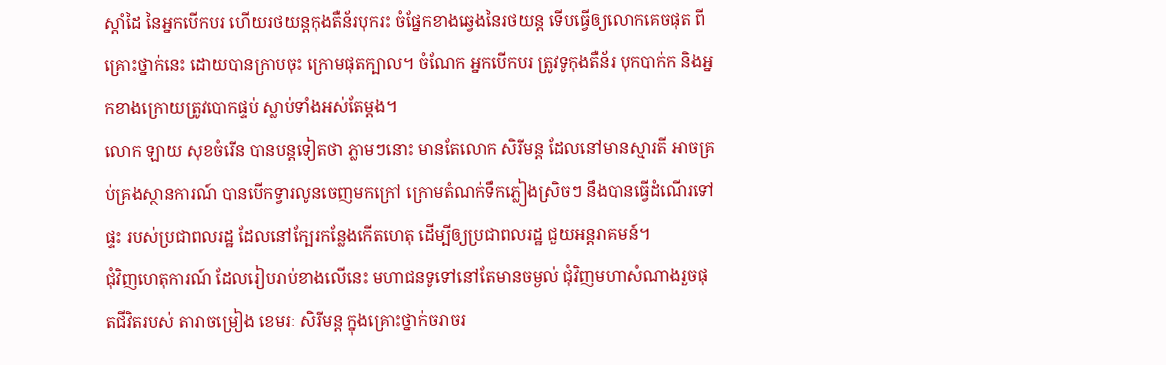ស្ដាំដៃ នៃអ្នកបើកបរ ហើយរថយន្តកុងតឺន័របុករះ ចំផ្នែកខាងឆ្វេងនៃរថយន្ត ទើបធ្វើឲ្យលោកគេចផុត ពីគ្រោះថ្នាក់នេះ ដោយបានក្រាបចុះ ក្រោមផុតក្បាល។ ចំណែក អ្នកបើកបរ ត្រូវទូកុងតឺន័រ បុកបាក់ក និងអ្នកខាងក្រោយត្រូវបោកផ្ទប់ ស្លាប់ទាំងអស់តែម្ដង។
លោក ឡាយ សុខចំរើន បានបន្តទៀតថា ភ្លាមៗនោះ មានតែលោក សិរីមន្ត ដែលនៅមានស្មារតី អាចគ្រប់គ្រងស្ថានការណ៍ បានបើកទ្វារលូនចេញមកក្រៅ ក្រោមតំណក់ទឹកភ្លៀងស្រិចៗ នឹងបានធ្វើដំណើរទៅផ្ទះ របស់ប្រជាពលរដ្ឋ ដែលនៅក្បែរកន្លែងកើតហេតុ ដើម្បីឲ្យប្រជាពលរដ្ឋ ជួយអន្តរាគមន៍។
ជុំវិញហេតុការណ៍ ដែលរៀបរាប់ខាងលើនេះ មហាជនទូទៅនៅតែមានចម្ងល់ ជុំវិញមហាសំណាងរួចផុតជីវិតរបស់ តារាចម្រៀង ខេមរៈ សិរីមន្ត ក្នុងគ្រោះថ្នាក់ចរាចរ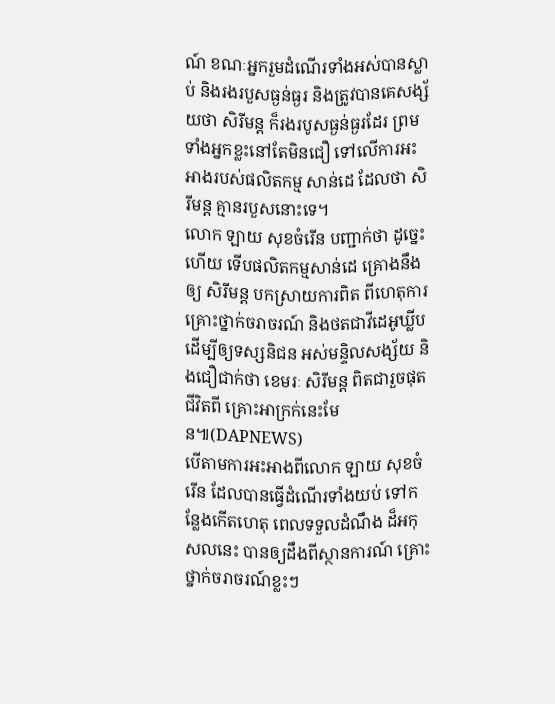ណ៍ ខណៈអ្នករួមដំណើរទាំងអស់បានស្លាប់ និងរងរបួសធ្ងន់ធ្ងរ និងត្រូវបានគេសង្ស័យថា សិរីមន្ត ក៏រងរបូសធ្ងន់ធ្ងរដែរ ព្រមទាំងអ្នកខ្លះនៅតែមិនជឿ ទៅលើការអះអាងរបស់ផលិតកម្ម សាន់ដេ ដែលថា សិរីមន្ត គ្មានរបួសនោះទេ។
លោក ឡាយ សុខចំរើន បញ្ជាក់ថា ដូច្នេះហើយ ទើបផលិតកម្មសាន់ដេ គ្រោងនឹងឲ្យ សិរីមន្ត បកស្រាយការពិត ពីហេតុការគ្រោះថ្នាក់ចរាចរណ៍ និងថតជាវីដេអូឃ្លីប ដើម្បីឲ្យទស្សនិជន អស់មន្ទិលសង្ស័យ និងជឿជាក់ថា ខេមរៈ សិរីមន្ត ពិតជារួចផុតជីវិតពី គ្រោះអាក្រក់នេះមែន៕(DAPNEWS)
បើតាមការអះអាងពីលោក ឡាយ សុខចំរើន ដែលបានធ្វើដំណើរទាំងយប់ ទៅកន្លែងកើតហេតុ ពេលទទួលដំណឹង ដ៏អកុសលនេះ បានឲ្យដឹងពីស្ថានការណ៍ គ្រោះថ្នាក់ចរាចរណ៍ខ្លះៗ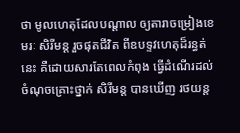ថា មូលហេតុដែលបណ្ដាល ឲ្យតារាចម្រៀងខេមរៈ សិរីមន្ត រួចផុតជីវិត ពីឧបទ្ទវហេតុដ៏រន្ធត់នេះ គឺដោយសារតែពេលកំពុង ធ្វើដំណើរដល់ ចំណុចគ្រោះថ្នាក់ សិរីមន្ត បានឃើញ រថយន្ត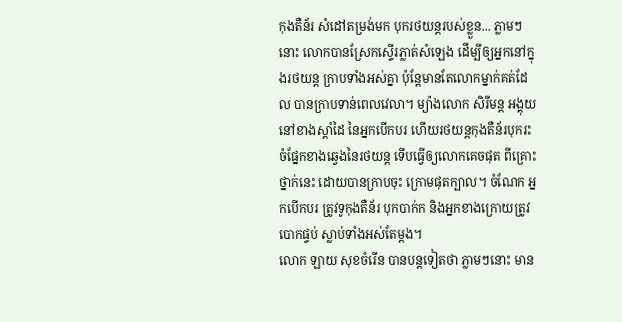កុងតឺន័រ សំដៅតម្រង់មក បុករថយន្តរបស់ខ្លួន... ភ្លាមៗនោះ លោកបានស្រែកស្ទើរភ្លាត់សំឡេង ដើម្បីឲ្យអ្នកនៅក្នុងរថយន្ត ក្រាបទាំងអស់គ្នា ប៉ុន្តែមានតែលោកម្នាក់គត់ដែល បានក្រាបទាន់ពេលវេលា។ ម្យ៉ាងលោក សិរីមន្ត អង្គុយនៅខាងស្ដាំដៃ នៃអ្នកបើកបរ ហើយរថយន្តកុងតឺន័របុករះ ចំផ្នែកខាងឆ្វេងនៃរថយន្ត ទើបធ្វើឲ្យលោកគេចផុត ពីគ្រោះថ្នាក់នេះ ដោយបានក្រាបចុះ ក្រោមផុតក្បាល។ ចំណែក អ្នកបើកបរ ត្រូវទូកុងតឺន័រ បុកបាក់ក និងអ្នកខាងក្រោយត្រូវបោកផ្ទប់ ស្លាប់ទាំងអស់តែម្ដង។
លោក ឡាយ សុខចំរើន បានបន្តទៀតថា ភ្លាមៗនោះ មាន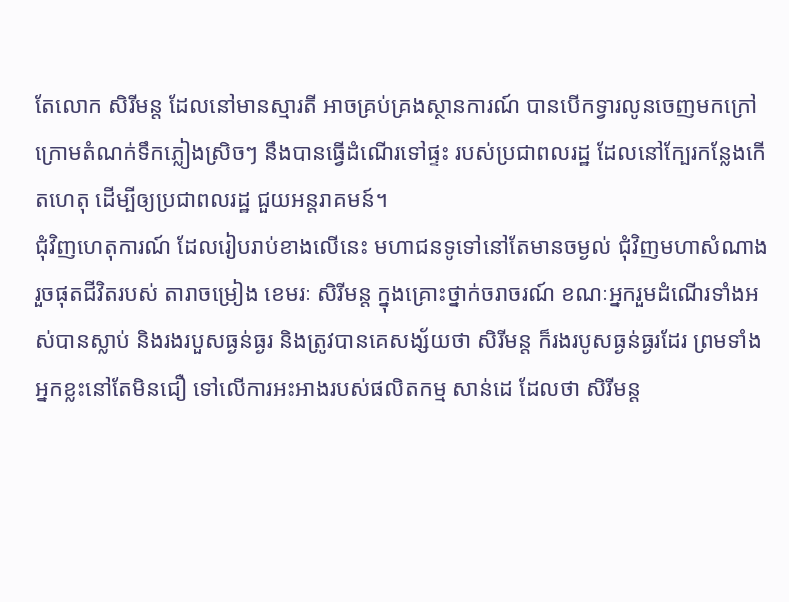តែលោក សិរីមន្ត ដែលនៅមានស្មារតី អាចគ្រប់គ្រងស្ថានការណ៍ បានបើកទ្វារលូនចេញមកក្រៅ ក្រោមតំណក់ទឹកភ្លៀងស្រិចៗ នឹងបានធ្វើដំណើរទៅផ្ទះ របស់ប្រជាពលរដ្ឋ ដែលនៅក្បែរកន្លែងកើតហេតុ ដើម្បីឲ្យប្រជាពលរដ្ឋ ជួយអន្តរាគមន៍។
ជុំវិញហេតុការណ៍ ដែលរៀបរាប់ខាងលើនេះ មហាជនទូទៅនៅតែមានចម្ងល់ ជុំវិញមហាសំណាងរួចផុតជីវិតរបស់ តារាចម្រៀង ខេមរៈ សិរីមន្ត ក្នុងគ្រោះថ្នាក់ចរាចរណ៍ ខណៈអ្នករួមដំណើរទាំងអស់បានស្លាប់ និងរងរបួសធ្ងន់ធ្ងរ និងត្រូវបានគេសង្ស័យថា សិរីមន្ត ក៏រងរបូសធ្ងន់ធ្ងរដែរ ព្រមទាំងអ្នកខ្លះនៅតែមិនជឿ ទៅលើការអះអាងរបស់ផលិតកម្ម សាន់ដេ ដែលថា សិរីមន្ត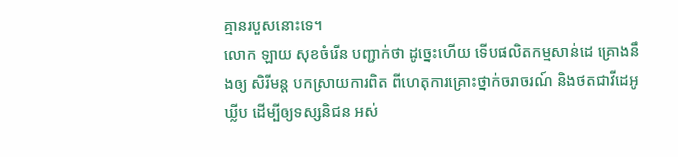គ្មានរបួសនោះទេ។
លោក ឡាយ សុខចំរើន បញ្ជាក់ថា ដូច្នេះហើយ ទើបផលិតកម្មសាន់ដេ គ្រោងនឹងឲ្យ សិរីមន្ត បកស្រាយការពិត ពីហេតុការគ្រោះថ្នាក់ចរាចរណ៍ និងថតជាវីដេអូឃ្លីប ដើម្បីឲ្យទស្សនិជន អស់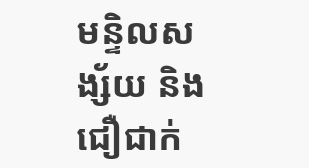មន្ទិលសង្ស័យ និងជឿជាក់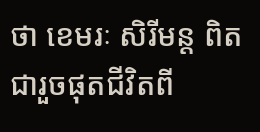ថា ខេមរៈ សិរីមន្ត ពិតជារួចផុតជីវិតពី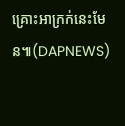គ្រោះអាក្រក់នេះមែន៕(DAPNEWS)